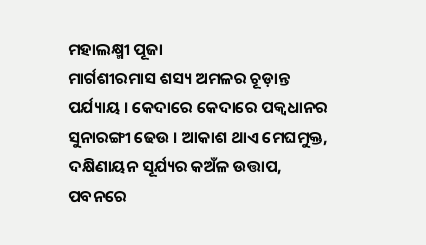ମହାଲକ୍ଷ୍ମୀ ପୂଜା
ମାର୍ଗଶୀରମାସ ଶସ୍ୟ ଅମଳର ଚୂଡ଼ାନ୍ତ ପର୍ଯ୍ୟାୟ । କେଦାରେ କେଦାରେ ପକ୍ୱଧାନର ସୁନାରଙ୍ଗୀ ଢେଉ । ଆକାଶ ଥାଏ ମେଘମୁକ୍ତ, ଦକ୍ଷିଣାୟନ ସୂର୍ଯ୍ୟର କଅଁଳ ଉତ୍ତାପ, ପବନରେ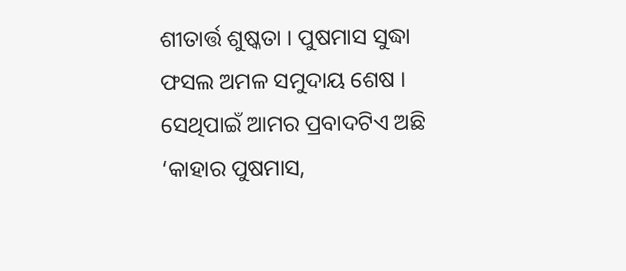ଶୀତାର୍ତ୍ତ ଶୁଷ୍କତା । ପୁଷମାସ ସୁଦ୍ଧା ଫସଲ ଅମଳ ସମୁଦାୟ ଶେଷ । ସେଥିପାଇଁ ଆମର ପ୍ରବାଦଟିଏ ଅଛି ‘କାହାର ପୁଷମାସ,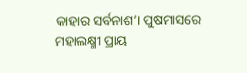କାହାର ସର୍ବନାଶ’। ପୁଷମାସରେ ମହାଲକ୍ଷ୍ମୀ ପ୍ରାୟ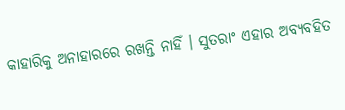କାହାରିକୁ ଅନାହାରରେ ରଖନ୍ତି ନାହିଁ । ସୁତରାଂ ଏହାର ଅବ୍ୟବହିତ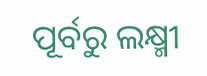ପୂର୍ବରୁ ଲକ୍ଷ୍ମୀ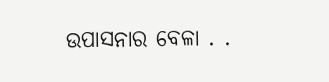ଉପାସନାର ବେଳା . .